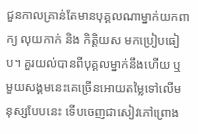ជួនកាលគ្រាន់តែមានបុគ្គលណាម្នាក់យកពាក្យ លុយកាក់ និង កិត្តិយស មកប្រៀបធៀប។ គួរយល់បានពីបុគ្គលម្នាក់នឹងហើយ ឬ មួយសង្គមនេះគេច្រើនអោយតម្លៃទៅលើមនុស្សបែបនេះ ទើបចេញជាសៀវភៅព្រោង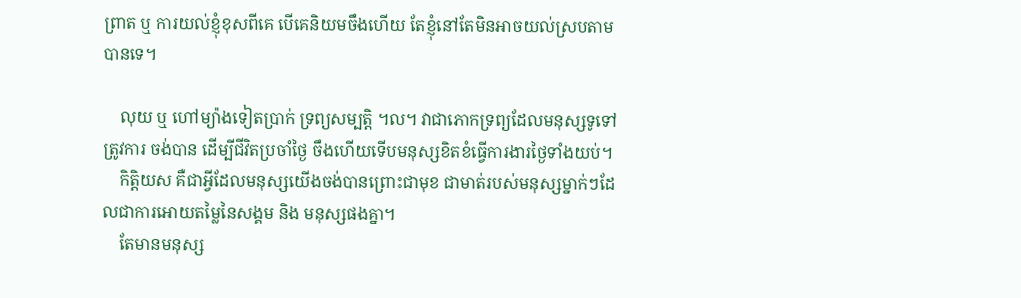ព្រាត ឬ ការយល់ខ្ញុំខុសពីគេ បើគេនិយមចឹងហើយ តែខ្ញុំនៅតែមិនអាចយល់ស្របតាមបានទេ។

    លុយ ឬ ហៅម្យ៉ាងទៀតប្រាក់ ទ្រព្យសម្បត្តិ ។ល។ វាជាភោកទ្រព្យដែលមនុស្សទូទៅត្រូវការ ចង់បាន ដើម្បីជីវិតប្រចាំថ្ងៃ ចឹងហើយទើបមនុស្សខិតខំធ្វើការងារថ្ងៃទាំងយប់។
    កិត្តិយស គឺជាអ្វីដែលមនុស្សយើងចង់បានព្រោះជាមុខ ជាមាត់របស់មនុស្សម្នាក់ៗដែលជាការអោយតម្លៃនៃសង្គម និង មនុស្សផងគ្នា។
    តែមានមនុស្ស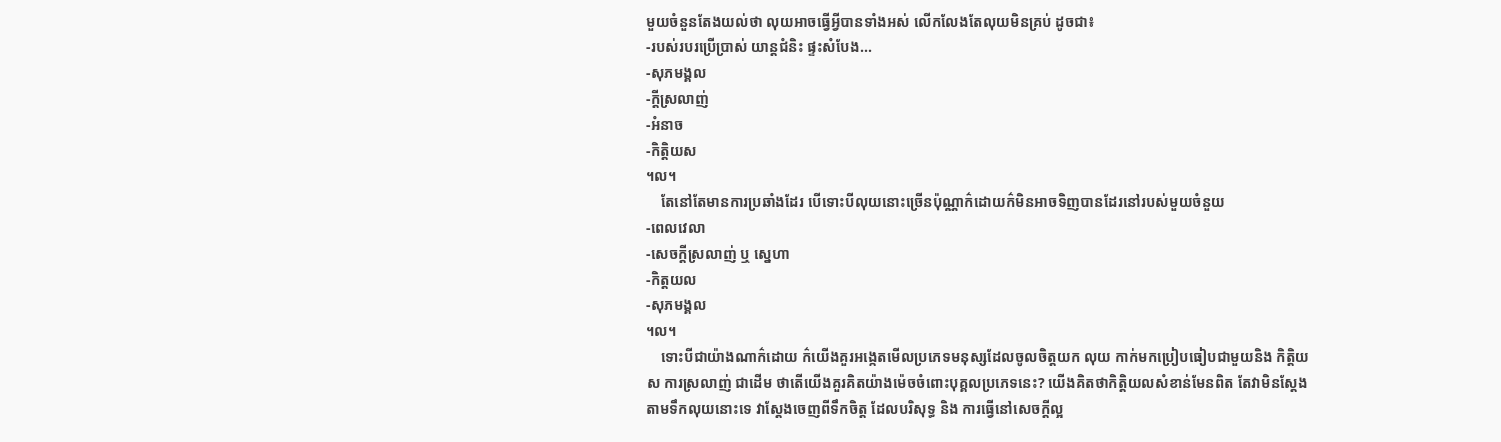មួយចំនួនតែងយល់ថា លុយអាចធ្វើអ្វីបានទាំងអស់ លើកលែងតែលុយមិនគ្រប់ ដូចជា៖
-របស់របរប្រើប្រាស់ យាន្តជំនិះ ផ្ទះសំបែង...
-សុភមង្គល
-ក្តីស្រលាញ់
-អំនាច
-កិត្តិយស
។ល។
    តែនៅតែមានការប្រឆាំងដែរ បើទោះបីលុយនោះច្រើនប៉ុណ្ណាក៌ដោយក៌មិនអាចទិញបានដែរនៅរបស់មួយចំនួយ
-ពេលវេលា
-សេចក្តីស្រលាញ់ ឬ ស្នេហា
-កិត្តយល
-សុភមង្គល
។ល។
    ទោះបីជាយ៉ាងណាក៌ដោយ ក៌យើងគួរអង្កេតមើលប្រភេទមនុស្សដែលចូលចិត្តយក លុយ កាក់មកប្រៀបធៀបជាមួយនិង កិត្តិយស ការស្រលាញ់ ជាដើម ថាតើយើងគួរគិតយ៉ាងម៉េចចំពោះបុគ្គលប្រភេទនេះ? យើងគិតថាកិត្តិយលសំខាន់មែនពិត តែវាមិនស្តែងតាមទឹកលុយនោះទេ វាស្តែងចេញពីទឹកចិត្ត ដែលបរិសុទ្ធ និង ការធ្វើនៅសេចក្តីល្អ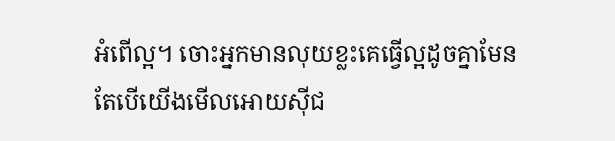អំពើល្អ។ ចោះអ្នកមានលុយខ្លះគេធ្វើល្អដូចគ្នាមែន តែបើយើងមើលអោយស៊ីជ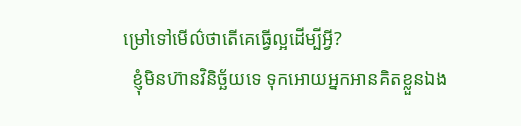ម្រៅទៅមើល៌ថាតើគេធ្វើល្អដើម្បីអ្វី?
  ខ្ញុំមិនហ៊ានវិនិច្ឆ័យទេ ទុកអោយអ្នកអានគិតខ្លួនឯង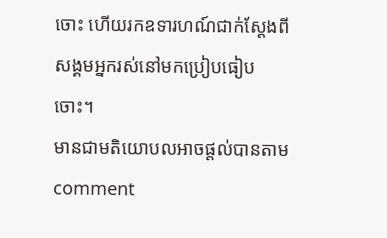ចោះ ហើយរកឧទារហណ៍ជាក់ស្ដែងពីសង្គមអ្នករស់នៅមកប្រៀបធៀបចោះ។
មានជាមតិយោបលអាចផ្តល់បានតាមcomment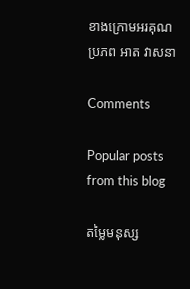ខាងក្រោមអរគុណ
ប្រភព អាត វាសនា

Comments

Popular posts from this blog

តម្លៃមនុស្ស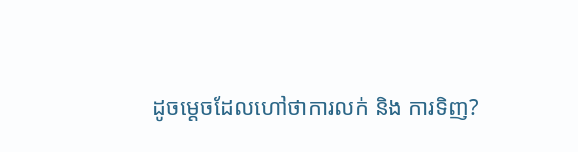ដូចម្ដេចដែលហៅថាការលក់ និង ការទិញ?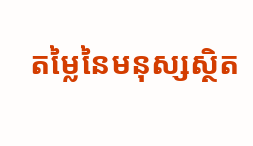តម្លៃនៃមនុស្សស្ថិត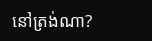នៅត្រង់ណា?